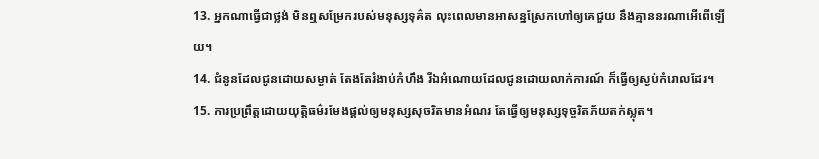13. អ្នកណាធ្វើជាថ្លង់ មិនឮសម្រែករបស់មនុស្សទុគ៌ត លុះពេលមានអាសន្នស្រែកហៅឲ្យគេជួយ នឹងគ្មាននរណាអើពើឡើយ។
14. ជំនូនដែលជូនដោយសម្ងាត់ តែងតែរំងាប់កំហឹង រីឯអំណោយដែលជូនដោយលាក់ការណ៍ ក៏ធ្វើឲ្យស្ងប់កំរោលដែរ។
15. ការប្រព្រឹត្តដោយយុត្តិធម៌រមែងផ្ដល់ឲ្យមនុស្សសុចរិតមានអំណរ តែធ្វើឲ្យមនុស្សទុច្ចរិតភ័យតក់ស្លុត។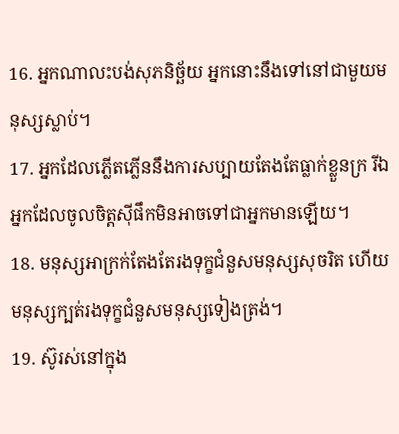16. អ្នកណាលះបង់សុភនិច្ឆ័យ អ្នកនោះនឹងទៅនៅជាមួយមនុស្សស្លាប់។
17. អ្នកដែលភ្លើតភ្លើននឹងការសប្បាយតែងតែធ្លាក់ខ្លួនក្រ រីឯអ្នកដែលចូលចិត្តស៊ីផឹកមិនអាចទៅជាអ្នកមានឡើយ។
18. មនុស្សអាក្រក់តែងតែរងទុក្ខជំនួសមនុស្សសុចរិត ហើយមនុស្សក្បត់រងទុក្ខជំនួសមនុស្សទៀងត្រង់។
19. ស៊ូរស់នៅក្នុង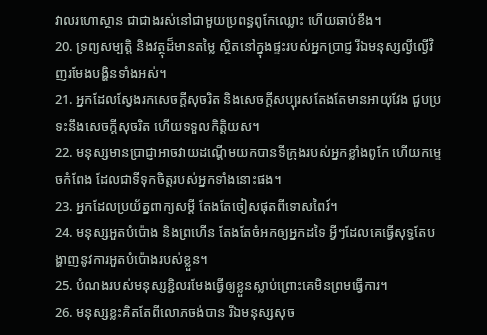វាលរហោស្ថាន ជាជាងរស់នៅជាមួយប្រពន្ធពូកែឈ្លោះ ហើយឆាប់ខឹង។
20. ទ្រព្យសម្បត្តិ និងវត្ថុដ៏មានតម្លៃ ស្ថិតនៅក្នុងផ្ទះរបស់អ្នកប្រាជ្ញ រីឯមនុស្សល្ងីល្ងើវិញរមែងបង្ហិនទាំងអស់។
21. អ្នកដែលស្វែងរកសេចក្ដីសុចរិត និងសេចក្ដីសប្បុរសតែងតែមានអាយុវែង ជួបប្រទះនឹងសេចក្ដីសុចរិត ហើយទទួលកិត្តិយស។
22. មនុស្សមានប្រាជ្ញាអាចវាយដណ្ដើមយកបានទីក្រុងរបស់អ្នកខ្លាំងពូកែ ហើយកម្ទេចកំពែង ដែលជាទីទុកចិត្តរបស់អ្នកទាំងនោះផង។
23. អ្នកដែលប្រយ័ត្នពាក្យសម្ដី តែងតែចៀសផុតពីទោសពៃរ៍។
24. មនុស្សអួតបំប៉ោង និងព្រហើន តែងតែចំអកឲ្យអ្នកដទៃ អ្វីៗដែលគេធ្វើសុទ្ធតែបង្ហាញនូវការអួតបំប៉ោងរបស់ខ្លួន។
25. បំណងរបស់មនុស្សខ្ជិលរមែងធ្វើឲ្យខ្លួនស្លាប់ព្រោះគេមិនព្រមធ្វើការ។
26. មនុស្សខ្លះគិតតែពីលោភចង់បាន រីឯមនុស្សសុច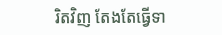រិតវិញ តែងតែធ្វើទា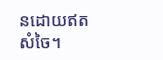នដោយឥតសំចៃ។